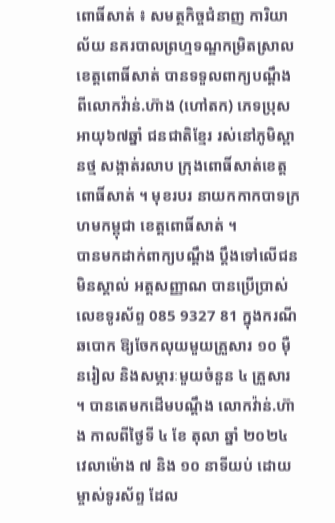ពោធិ៍សាត់ ៖ សមត្ថកិច្ចជំនាញ ការិយាល័យ នគរបាលព្រហ្មទណ្ឌកម្រិតស្រាល ខេត្តពោធិ៍សាត់ បានទទួលពាក្យបណ្ដឹង ពីលោកវ៉ាន់.ហ៊ាង (ហៅតក) ភេទប្រុស អាយុ៦៧ឆ្នាំ ជនជាតិខ្មែរ រស់នៅភូមិស្ពានថ្ម សង្កាត់រលាប ក្រុងពោធិ៍សាត់ខេត្តពោធិ៍សាត់ ។ មុខរបរ នាយកកាកបាទក្រហមកម្ពុជា ខេត្តពោធិ៍សាត់ ។
បានមកដាក់ពាក្យបណ្ដឹង ប្ដឹងទៅលើជនមិនស្គាល់ អត្តសញ្ញាណ បានប្រើប្រាស់លេខទូរស័ព្ទ 085 9327 81 ក្នុងករណីឆបោក ឱ្យចែកលុយមួយគ្រួសារ ១០ ម៉ឺនរៀល និងសម្ភារៈមួយចំនួន ៤ គ្រួសារ ។ បានតេមកដើមបណ្តឹង លោកវ៉ាន់.ហ៊ាង កាលពីថ្ងៃទី ៤ ខែ តុលា ឆ្នាំ ២០២៤ វេលាម៉ោង ៧ និង ១០ នាទីយប់ ដោយម្ចាស់ទូរស័ព្ទ ដែល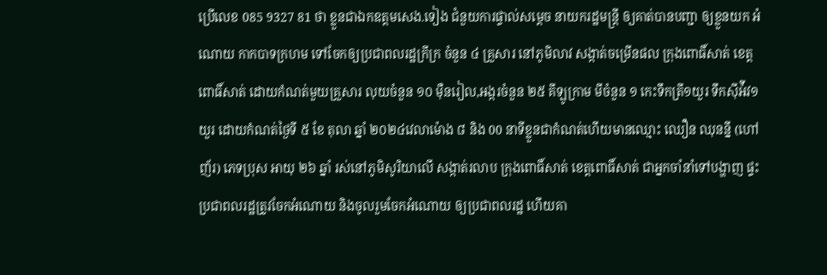ប្រើលេខ 085 9327 81 ថា ខ្លួនជាឯកឧត្តមសេង.ទៀង ជំនួយការផ្ទាល់សម្ដេច នាយករដ្ឋមន្ត្រី ឲ្យគាត់បានបញ្ជា ឲ្យខ្លួនយក អំណោយ កាកបាទក្រហម ទៅចែកឲ្យប្រជាពលរដ្ឋក្រីក្រ ចំនួន ៤ គ្រួសារ នៅភូមិលាវ សង្កាត់ចម្រើនផល ក្រុងពោធិ៍សាត់ ខេត្តពោធិ៍សាត់ ដោយកំណត់មួយគ្រួសារ លុយចំនួន ១០ ម៉ឺនរៀល,អង្ករចំនួន ២៥ គីឡូក្រាម មីចំនួន ១ កេះទឹកត្រី១យួរ ទឹកស៊ីអ៉ីវ១យួរ ដោយកំណត់ថ្ងៃទី ៥ ខែ តុលា ឆ្នាំ ២០២៤វេលាម៉ោង ៨ និង 00 នាទីខ្លួនជាកំណត់ហើយមានឈ្មោះ ឈឿន ឈុនន្នី (ហៅញ័រ) ភេទប្រុស អាយុ ២៦ ឆ្នាំ រស់នៅភូមិសូរិយាលើ សង្កាត់រលាប ក្រុងពោធិ៍សាត់ ខេត្តពោធិ៍សាត់ ជាអ្នកចាំនាំទៅបង្ហាញ ផ្ទះប្រជាពលរដ្ឋត្រូវចែកអំណោយ និងចូលរួមចែកអំណោយ ឲ្យប្រជាពលរដ្ឋ ហើយគា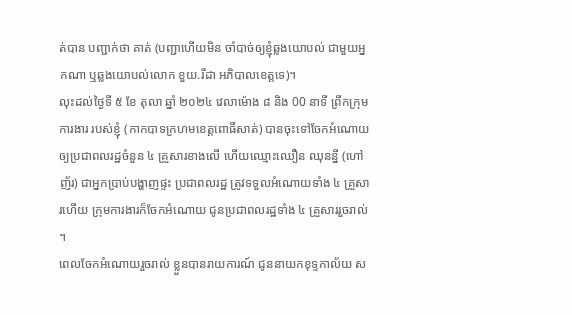ត់បាន បញ្ជាក់ថា គាត់ (បញ្ជាហើយមិន ចាំបាច់ឲ្យខ្ញុំឆ្លងយោបល់ ជាមួយអ្នកណា ឬឆ្លងយោបល់លោក ខួយ.រីដា អភិបាលខេត្តទេ)។
លុះដល់ថ្ងៃទី ៥ ខែ តុលា ឆ្នាំ ២០២៤ វេលាម៉ោង ៨ និង 00 នាទី ព្រឹកក្រុមការងារ របស់ខ្ញុំ (កាកបាទក្រហមខេត្តពោធិ៍សាត់) បានចុះទៅចែកអំណោយ ឲ្យប្រជាពលរដ្ឋចំនួន ៤ គ្រួសារខាងលើ ហើយឈ្មោះឈឿន ឈុនន្នី (ហៅញ័រ) ជាអ្នកប្រាប់បង្ហាញផ្ទះ ប្រជាពលរដ្ឋ ត្រូវទទួលអំណោយទាំង ៤ គ្រួសារហើយ ក្រុមការងារក៏ចែកអំណោយ ជូនប្រជាពលរដ្ឋទាំង ៤ គ្រួសាររួចរាល់ ។
ពេលចែកអំណោយរួចរាល់ ខ្លួនបានរាយការណ៍ ជូននាយកខុទ្ទកាល័យ ស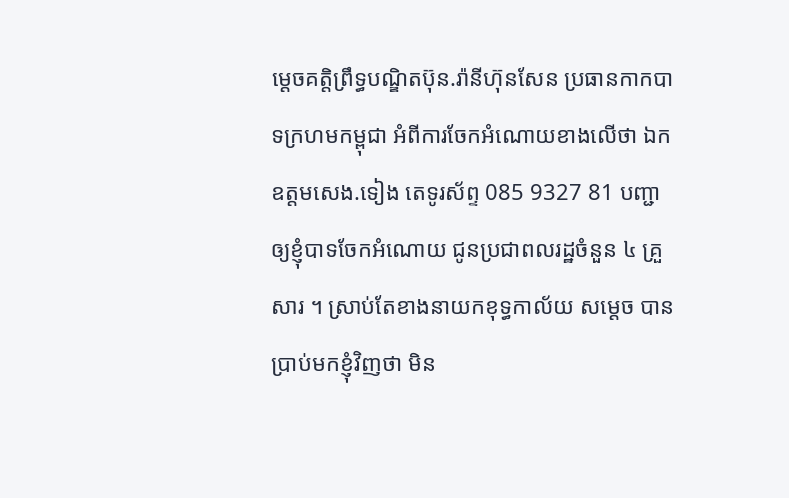ម្ដេចគត្តិព្រឹទ្ធបណ្ឌិតប៊ុន.រ៉ានីហ៊ុនសែន ប្រធានកាកបាទក្រហមកម្ពុជា អំពីការចែកអំណោយខាងលើថា ឯកឧត្តមសេង.ទៀង តេទូរស័ព្ទ 085 9327 81 បញ្ជាឲ្យខ្ញុំបាទចែកអំណោយ ជូនប្រជាពលរដ្ឋចំនួន ៤ គ្រួសារ ។ ស្រាប់តែខាងនាយកខុទ្ធកាល័យ សម្ដេច បានប្រាប់មកខ្ញុំវិញថា មិន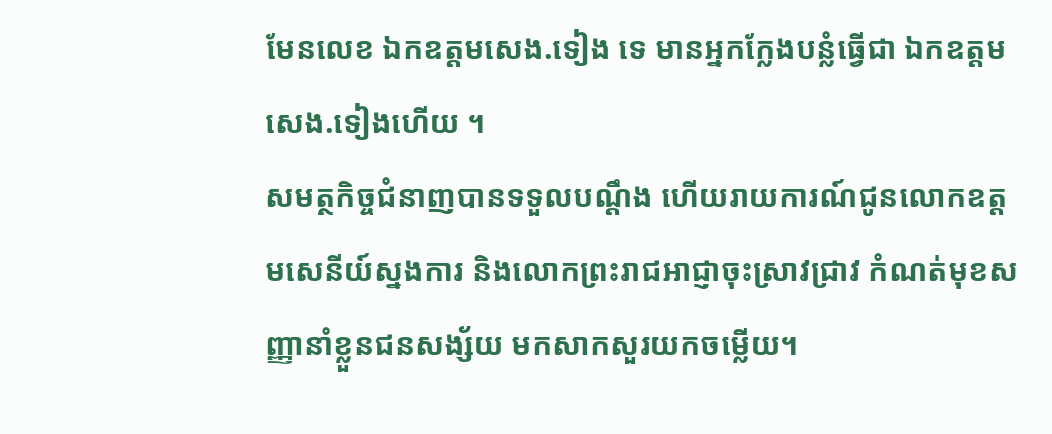មែនលេខ ឯកឧត្តមសេង.ទៀង ទេ មានអ្នកក្លែងបន្លំធ្វើជា ឯកឧត្តមសេង.ទៀងហើយ ។
សមត្ថកិច្ចជំនាញបានទទួលបណ្ដឹង ហើយរាយការណ៍ជូនលោកឧត្តមសេនីយ៍ស្នងការ និងលោកព្រះរាជអាជ្ញាចុះស្រាវជ្រាវ កំណត់មុខសញ្ញានាំខ្លួនជនសង្ស័យ មកសាកសួរយកចម្លើយ។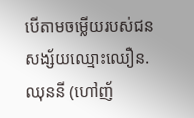បើតាមចម្លើយរបស់ជន សង្ស័យឈ្មោះឈឿន.ឈុននី (ហៅញ័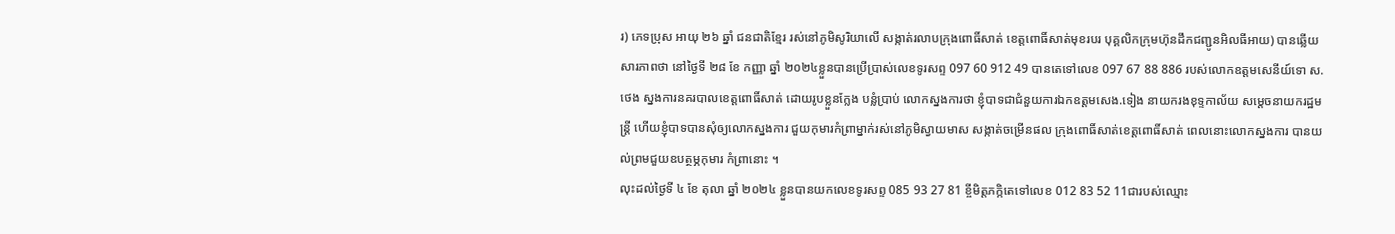រ) ភេទប្រុស អាយុ ២៦ ឆ្នាំ ជនជាតិខ្មែរ រស់នៅភូមិសូរិយាលើ សង្កាត់រលាបក្រុងពោធិ៍សាត់ ខេត្តពោធិ៍សាត់មុខរបរ បុគ្គលិកក្រុមហ៊ុនដឹកជញ្ជូនអិលធីអាយ) បានឆ្លើយសារភាពថា នៅថ្ងៃទី ២៨ ខែ កញ្ញា ឆ្នាំ ២០២៤ខ្លួនបានប្រើប្រាស់លេខទូរសព្ទ 097 60 912 49 បានតេទៅលេខ 097 67 88 886 របស់លោកឧត្តមសេនីយ៍ទោ ស.ថេង ស្នងការនគរបាលខេត្តពោធិ៍សាត់ ដោយរូបខ្លួនក្លែង បន្លំប្រាប់ លោកស្នងការថា ខ្ញុំបាទជាជំនួយការឯកឧត្តមសេង.ទៀង នាយករងខុទ្ទកាល័យ សម្ដេចនាយករដ្ឋមន្ត្រី ហើយខ្ញុំបាទបានសុំឲ្យលោកស្នងការ ជួយកុមារកំព្រាម្នាក់រស់នៅភូមិស្វាយមាស សង្កាត់ចម្រើនផល ក្រុងពោធិ៍សាត់ខេត្តពោធិ៍សាត់ ពេលនោះលោកស្នងការ បានយល់ព្រមជួយឧបត្ថម្ភកុមារ កំព្រានោះ ។
លុះដល់ថ្ងៃទី ៤ ខែ តុលា ឆ្នាំ ២០២៤ ខ្លួនបានយកលេខទូរសព្ទ 085 93 27 81 ខ្ចីមិត្តភក្កិតេទៅលេខ 012 83 52 11ជារបស់ឈ្មោះ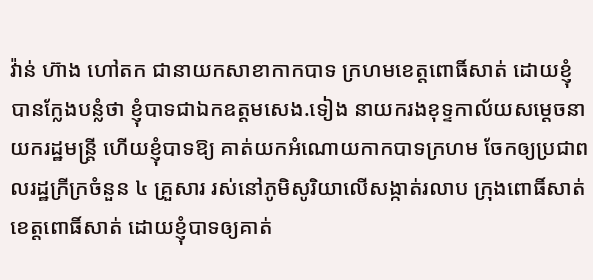វ៉ាន់ ហ៊ាង ហៅតក ជានាយកសាខាកាកបាទ ក្រហមខេត្តពោធិ៍សាត់ ដោយខ្ញុំបានក្លែងបន្លំថា ខ្ញុំបាទជាឯកឧត្តមសេង.ទៀង នាយករងខុទ្ទកាល័យសម្ដេចនាយករដ្ឋមន្ត្រី ហើយខ្ញុំបាទឱ្យ គាត់យកអំណោយកាកបាទក្រហម ចែកឲ្យប្រជាពលរដ្ឋក្រីក្រចំនួន ៤ គ្រួសារ រស់នៅភូមិសូរិយាលើសង្កាត់រលាប ក្រុងពោធិ៍សាត់ ខេត្តពោធិ៍សាត់ ដោយខ្ញុំបាទឲ្យគាត់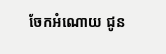ចែកអំណោយ ជូន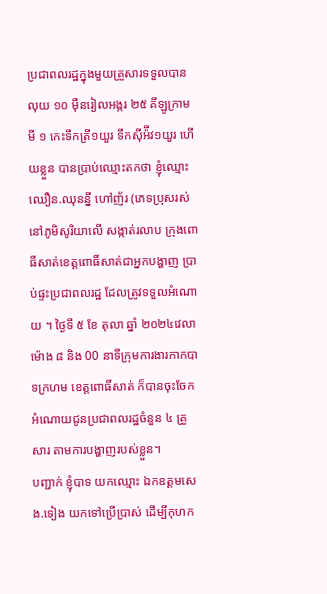ប្រជាពលរដ្ឋក្នុងមួយគ្រួសារទទួលបានលុយ ១០ ម៉ឺនរៀលអង្ករ ២៥ គីឡូក្រាម មី ១ កេះទឹកត្រី១យួរ ទឹកស៊ីអ៉ីវ១យួរ ហើយខ្លួន បានប្រាប់ឈ្មោះតកថា ខ្ញុំឈ្មោះឈឿន.ឈុនន្នី ហៅញ័រ (ភេទប្រុសរស់នៅភូមិសូរិយាលើ សង្កាត់រលាប ក្រុងពោធិ៍សាត់ខេត្តពោធិ៍សាត់ជាអ្នកបង្ហាញ ប្រាប់ផ្ទះប្រជាពលរដ្ឋ ដែលត្រូវទទួលអំណោយ ។ ថ្ងៃទី ៥ ខែ តុលា ឆ្នាំ ២០២៤វេលាម៉ោង ៨ និង 00 នាទីក្រុមការងារកាកបាទក្រហម ខេត្តពោធិ៍សាត់ ក៏បានចុះចែកអំណោយជូនប្រជាពលរដ្ឋចំនួន ៤ គ្រួសារ តាមការបង្ហាញរបស់ខ្លួន។
បញ្ជាក់ ខ្ញុំបាទ យកឈ្មោះ ឯកឧត្តមសេង.ទៀង យកទៅប្រើប្រាស់ ដើម្បីកុហក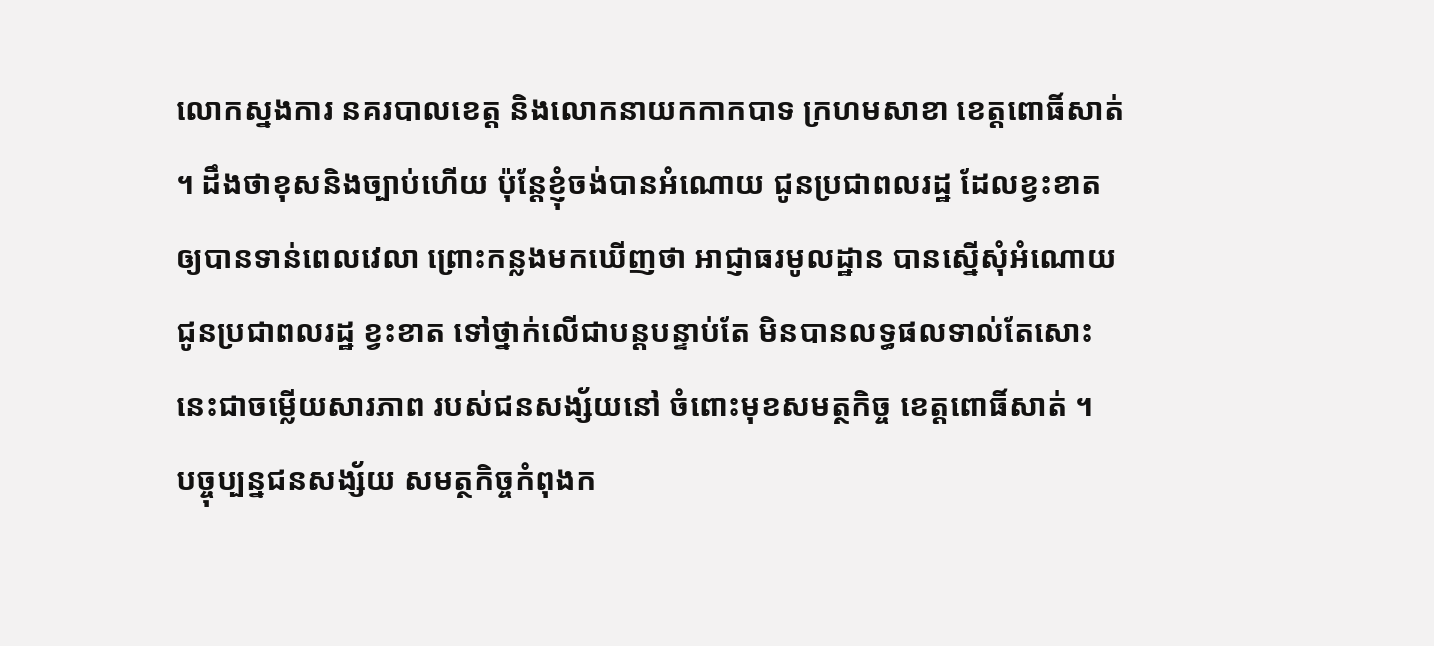លោកស្នងការ នគរបាលខេត្ត និងលោកនាយកកាកបាទ ក្រហមសាខា ខេត្តពោធិ៍សាត់ ។ ដឹងថាខុសនិងច្បាប់ហើយ ប៉ុន្តែខ្ញុំចង់បានអំណោយ ជូនប្រជាពលរដ្ឋ ដែលខ្វះខាត ឲ្យបានទាន់ពេលវេលា ព្រោះកន្លងមកឃើញថា អាជ្ញាធរមូលដ្ឋាន បានស្នើសុំអំណោយជូនប្រជាពលរដ្ឋ ខ្វះខាត ទៅថ្នាក់លើជាបន្តបន្ទាប់តែ មិនបានលទ្ធផលទាល់តែសោះ នេះជាចម្លើយសារភាព របស់ជនសង្ស័យនៅ ចំពោះមុខសមត្ថកិច្ច ខេត្តពោធិ៍សាត់ ។
បច្ចុប្បន្នជនសង្ស័យ សមត្ថកិច្ចកំពុងក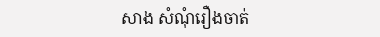សាង សំណុំរឿងចាត់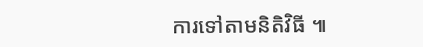ការទៅតាមនិតិវិធី ៕